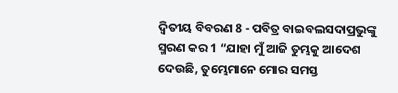ଦ୍ଵିତୀୟ ବିବରଣ 8 - ପବିତ୍ର ବାଇବଲସଦାପ୍ରଭୁଙ୍କୁ ସ୍ମରଣ କର 1 “ଯାହା ମୁଁ ଆଜି ତୁମ୍ଭକୁ ଆଦେଶ ଦେଉଛି, ତୁମ୍ଭେମାନେ ମୋର ସମସ୍ତ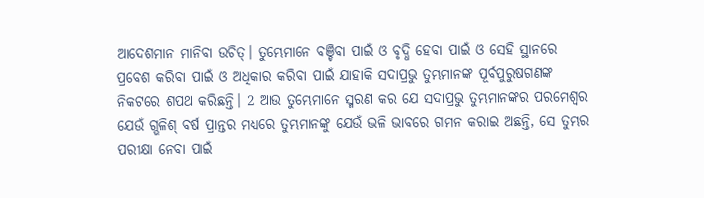ଆଦେଶମାନ ମାନିବା ଉଚିତ୍। ତୁମ୍ଭେମାନେ ବଞ୍ଚିବା ପାଇଁ ଓ ବୃଦ୍ଧି ହେବା ପାଇଁ ଓ ସେହି ସ୍ଥାନରେ ପ୍ରବେଶ କରିବା ପାଇଁ ଓ ଅଧିକାର କରିବା ପାଇଁ ଯାହାକି ସଦାପ୍ରଭୁ ତୁମ୍ଭମାନଙ୍କ ପୂର୍ବପୁରୁଷଗଣଙ୍କ ନିକଟରେ ଶପଥ କରିଛନ୍ତି। 2 ଆଉ ତୁମ୍ଭେମାନେ ସ୍ମରଣ କର ଯେ ସଦାପ୍ରଭୁ ତୁମ୍ଭମାନଙ୍କର ପରମେଶ୍ୱର ଯେଉଁ ଗ୍ଭଳିଶ୍ ବର୍ଷ ପ୍ରାନ୍ତର ମଧ୍ୟରେ ତୁମ୍ଭମାନଙ୍କୁ ଯେଉଁ ଭଳି ଭାବରେ ଗମନ କରାଇ ଅଛନ୍ତି, ସେ ତୁମ୍ଭର ପରୀକ୍ଷା ନେବା ପାଇଁ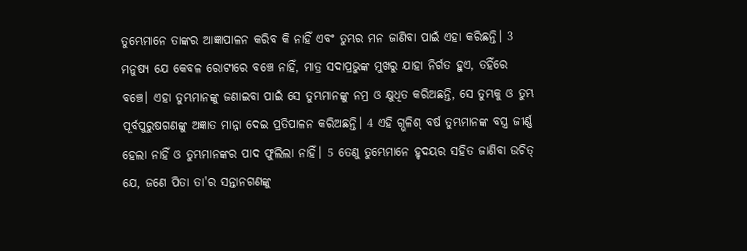ତୁମ୍ଭେମାନେ ତାଙ୍କର ଆଜ୍ଞାପାଳନ କରିବ କି ନାହିଁ ଏବଂ ତୁମ୍ଭର ମନ ଜାଣିବା ପାଇଁ ଏହା କରିଛନ୍ତି। 3 ମନୁଷ୍ୟ ଯେ କେବଳ ରୋଟୀରେ ବଞ୍ଚେ ନାହିଁ, ମାତ୍ର ସଦାପ୍ରଭୁଙ୍କ ମୁଖରୁ ଯାହା ନିର୍ଗତ ହୁଏ, ତହିଁରେ ବଞ୍ଚେ। ଏହା ତୁମ୍ଭମାନଙ୍କୁ ଜଣାଇବା ପାଇଁ ସେ ତୁମ୍ଭମାନଙ୍କୁ ନମ୍ର ଓ କ୍ଷୁଧିତ କରିଅଛନ୍ତି, ସେ ତୁମ୍ଭକୁ ଓ ତୁମ୍ଭ ପୂର୍ବପୁରୁଷଗଣଙ୍କୁ ଅଜ୍ଞାତ ମାନ୍ନା ଦେଇ ପ୍ରତିପାଳନ କରିଅଛନ୍ତି। 4 ଏହି ଗ୍ଭଳିଶ୍ ବର୍ଷ ତୁମ୍ଭମାନଙ୍କ ବସ୍ତ୍ର ଜୀର୍ଣ୍ଣ ହେଲା ନାହିଁ ଓ ତୁମ୍ଭମାନଙ୍କର ପାଦ ଫୁଲିଲା ନାହିଁ। 5 ତେଣୁ ତୁମ୍ଭେମାନେ ହୃଦୟର ସହିତ ଜାଣିବା ଉଚିତ୍ ଯେ, ଜଣେ ପିତା ତା'ର ସନ୍ତାନଗଣଙ୍କୁ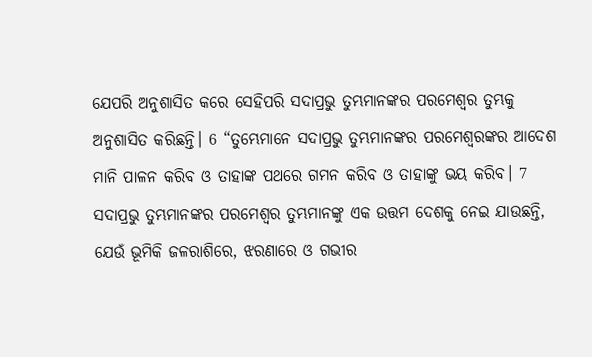ଯେପରି ଅନୁଶାସିତ କରେ ସେହିପରି ସଦାପ୍ରଭୁ ତୁମ୍ଭମାନଙ୍କର ପରମେଶ୍ୱର ତୁମ୍ଭକୁ ଅନୁଶାସିତ କରିଛନ୍ତି। 6 “ତୁମ୍ଭେମାନେ ସଦାପ୍ରଭୁ ତୁମ୍ଭମାନଙ୍କର ପରମେଶ୍ୱରଙ୍କର ଆଦେଶ ମାନି ପାଳନ କରିବ ଓ ତାହାଙ୍କ ପଥରେ ଗମନ କରିବ ଓ ତାହାଙ୍କୁ ଭୟ କରିବ। 7 ସଦାପ୍ରଭୁ ତୁମ୍ଭମାନଙ୍କର ପରମେଶ୍ୱର ତୁମ୍ଭମାନଙ୍କୁ ଏକ ଉତ୍ତମ ଦେଶକୁ ନେଇ ଯାଉଛନ୍ତି, ଯେଉଁ ଭୂମିକି ଜଳରାଶିରେ, ଝରଣାରେ ଓ ଗଭୀର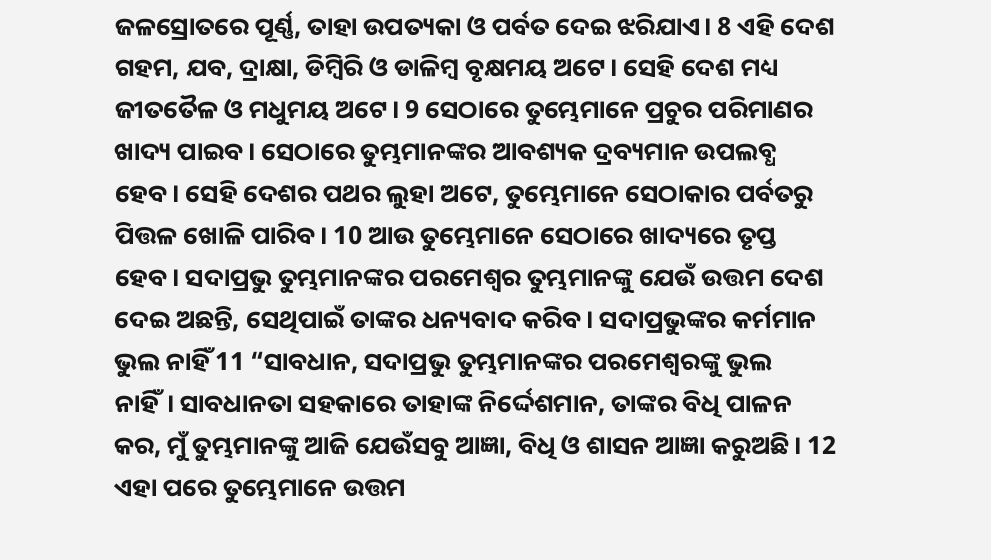ଜଳସ୍ରୋତରେ ପୂର୍ଣ୍ଣ, ତାହା ଉପତ୍ୟକା ଓ ପର୍ବତ ଦେଇ ଝରିଯାଏ। 8 ଏହି ଦେଶ ଗହମ, ଯବ, ଦ୍ରାକ୍ଷା, ଡିମ୍ବିରି ଓ ଡାଳିମ୍ବ ବୃକ୍ଷମୟ ଅଟେ। ସେହି ଦେଶ ମଧ୍ୟ ଜୀତତୈଳ ଓ ମଧୁମୟ ଅଟେ। 9 ସେଠାରେ ତୁମ୍ଭେମାନେ ପ୍ରଚୁର ପରିମାଣର ଖାଦ୍ୟ ପାଇବ। ସେଠାରେ ତୁମ୍ଭମାନଙ୍କର ଆବଶ୍ୟକ ଦ୍ରବ୍ୟମାନ ଉପଲବ୍ଧ ହେବ। ସେହି ଦେଶର ପଥର ଲୁହା ଅଟେ, ତୁମ୍ଭେମାନେ ସେଠାକାର ପର୍ବତରୁ ପିତ୍ତଳ ଖୋଳି ପାରିବ। 10 ଆଉ ତୁମ୍ଭେମାନେ ସେଠାରେ ଖାଦ୍ୟରେ ତୃପ୍ତ ହେବ। ସଦାପ୍ରଭୁ ତୁମ୍ଭମାନଙ୍କର ପରମେଶ୍ୱର ତୁମ୍ଭମାନଙ୍କୁ ଯେଉଁ ଉତ୍ତମ ଦେଶ ଦେଇ ଅଛନ୍ତି, ସେଥିପାଇଁ ତାଙ୍କର ଧନ୍ୟବାଦ କରିବ। ସଦାପ୍ରଭୁଙ୍କର କର୍ମମାନ ଭୁଲ ନାହିଁ 11 “ସାବଧାନ, ସଦାପ୍ରଭୁ ତୁମ୍ଭମାନଙ୍କର ପରମେଶ୍ୱରଙ୍କୁ ଭୁଲ ନାହିଁ। ସାବଧାନତା ସହକାରେ ତାହାଙ୍କ ନିର୍ଦ୍ଦେଶମାନ, ତାଙ୍କର ବିଧି ପାଳନ କର, ମୁଁ ତୁମ୍ଭମାନଙ୍କୁ ଆଜି ଯେଉଁସବୁ ଆଜ୍ଞା, ବିଧି ଓ ଶାସନ ଆଜ୍ଞା କରୁଅଛି। 12 ଏହା ପରେ ତୁମ୍ଭେମାନେ ଉତ୍ତମ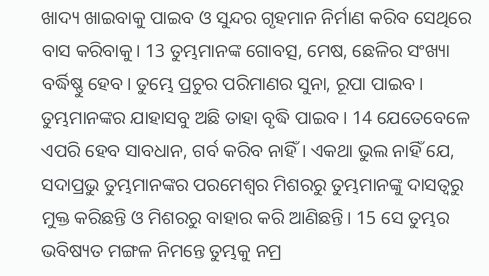ଖାଦ୍ୟ ଖାଇବାକୁ ପାଇବ ଓ ସୁନ୍ଦର ଗୃହମାନ ନିର୍ମାଣ କରିବ ସେଥିରେ ବାସ କରିବାକୁ। 13 ତୁମ୍ଭମାନଙ୍କ ଗୋବତ୍ସ, ମେଷ, ଛେଳିର ସଂଖ୍ୟା ବର୍ଦ୍ଧିଷ୍ଣୁ ହେବ। ତୁମ୍ଭେ ପ୍ରଚୁର ପରିମାଣର ସୁନା, ରୂପା ପାଇବ। ତୁମ୍ଭମାନଙ୍କର ଯାହାସବୁ ଅଛି ତାହା ବୃଦ୍ଧି ପାଇବ। 14 ଯେତେବେଳେ ଏପରି ହେବ ସାବଧାନ, ଗର୍ବ କରିବ ନାହିଁ। ଏକଥା ଭୁଲ ନାହିଁ ଯେ, ସଦାପ୍ରଭୁ ତୁମ୍ଭମାନଙ୍କର ପରମେଶ୍ୱର ମିଶରରୁ ତୁମ୍ଭମାନଙ୍କୁ ଦାସତ୍ୱରୁ ମୁକ୍ତ କରିଛନ୍ତି ଓ ମିଶରରୁ ବାହାର କରି ଆଣିଛନ୍ତି। 15 ସେ ତୁମ୍ଭର ଭବିଷ୍ୟତ ମଙ୍ଗଳ ନିମନ୍ତେ ତୁମ୍ଭକୁ ନମ୍ର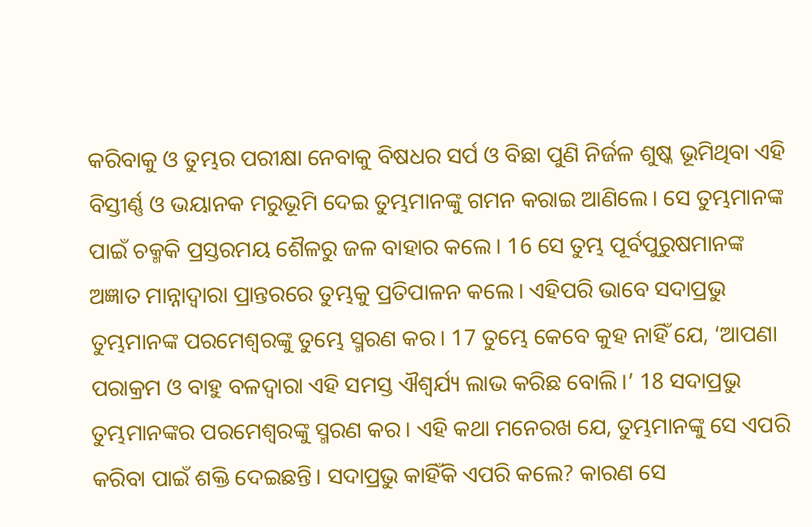କରିବାକୁ ଓ ତୁମ୍ଭର ପରୀକ୍ଷା ନେବାକୁ ବିଷଧର ସର୍ପ ଓ ବିଛା ପୁଣି ନିର୍ଜଳ ଶୁଷ୍କ ଭୂମିଥିବା ଏହି ବିସ୍ତୀର୍ଣ୍ଣ ଓ ଭୟାନକ ମରୁଭୂମି ଦେଇ ତୁମ୍ଭମାନଙ୍କୁ ଗମନ କରାଇ ଆଣିଲେ। ସେ ତୁମ୍ଭମାନଙ୍କ ପାଇଁ ଚକ୍ମକି ପ୍ରସ୍ତରମୟ ଶୈଳରୁ ଜଳ ବାହାର କଲେ। 16 ସେ ତୁମ୍ଭ ପୂର୍ବପୁରୁଷମାନଙ୍କ ଅଜ୍ଞାତ ମାନ୍ନାଦ୍ୱାରା ପ୍ରାନ୍ତରରେ ତୁମ୍ଭକୁ ପ୍ରତିପାଳନ କଲେ। ଏହିପରି ଭାବେ ସଦାପ୍ରଭୁ ତୁମ୍ଭମାନଙ୍କ ପରମେଶ୍ୱରଙ୍କୁ ତୁମ୍ଭେ ସ୍ମରଣ କର। 17 ତୁମ୍ଭେ କେବେ କୁହ ନାହିଁ ଯେ, ‘ଆପଣା ପରାକ୍ରମ ଓ ବାହୁ ବଳଦ୍ୱାରା ଏହି ସମସ୍ତ ଐଶ୍ୱର୍ଯ୍ୟ ଲାଭ କରିଛ ବୋଲି।’ 18 ସଦାପ୍ରଭୁ ତୁମ୍ଭମାନଙ୍କର ପରମେଶ୍ୱରଙ୍କୁ ସ୍ମରଣ କର। ଏହି କଥା ମନେରଖ ଯେ, ତୁମ୍ଭମାନଙ୍କୁ ସେ ଏପରି କରିବା ପାଇଁ ଶକ୍ତି ଦେଇଛନ୍ତି। ସଦାପ୍ରଭୁ କାହିଁକି ଏପରି କଲେ? କାରଣ ସେ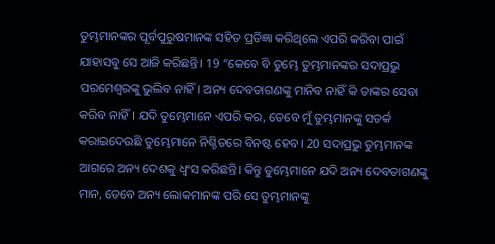ତୁମ୍ଭମାନଙ୍କର ପୂର୍ବପୁରୁଷମାନଙ୍କ ସହିତ ପ୍ରତିଜ୍ଞା କରିଥିଲେ ଏପରି କରିବା ପାଇଁ ଯାହାସବୁ ସେ ଆଜି କରିଛନ୍ତି। 19 “କେବେ ବି ତୁମ୍ଭେ ତୁମ୍ଭମାନଙ୍କର ସଦାପ୍ରଭୁ ପରମେଶ୍ୱରଙ୍କୁ ଭୁଲିବ ନାହିଁ। ଅନ୍ୟ ଦେବତାଗଣଙ୍କୁ ମାନିବ ନାହିଁ କି ତାଙ୍କର ସେବା କରିବ ନାହିଁ। ଯଦି ତୁମ୍ଭେମାନେ ଏପରି କର, ତେବେ ମୁଁ ତୁମ୍ଭମାନଙ୍କୁ ସତର୍କ କରାଇଦେଉଛି ତୁମ୍ଭେମାନେ ନିଶ୍ଚିତରେ ବିନଷ୍ଟ ହେବ। 20 ସଦାପ୍ରଭୁ ତୁମ୍ଭମାନଙ୍କ ଆଗରେ ଅନ୍ୟ ଦେଶକୁ ଧ୍ୱଂସ କରିଛନ୍ତି। କିନ୍ତୁ ତୁମ୍ଭେମାନେ ଯଦି ଅନ୍ୟ ଦେବତାଗଣଙ୍କୁ ମାନ, ତେବେ ଅନ୍ୟ ଲୋକମାନଙ୍କ ପରି ସେ ତୁମ୍ଭମାନଙ୍କୁ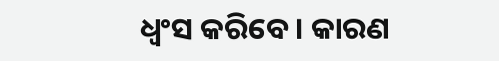ଧ୍ୱଂସ କରିବେ। କାରଣ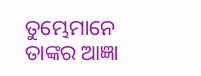ତୁମ୍ଭେମାନେ ତାଙ୍କର ଆଜ୍ଞା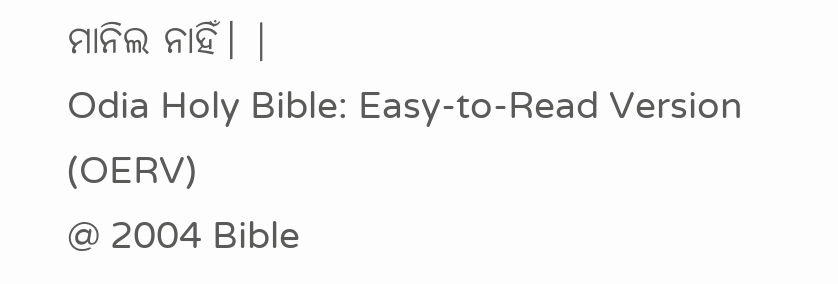ମାନିଲ ନାହିଁ। |
Odia Holy Bible: Easy-to-Read Version (OERV)
@ 2004 Bible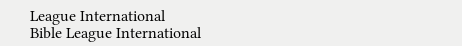League International
Bible League International